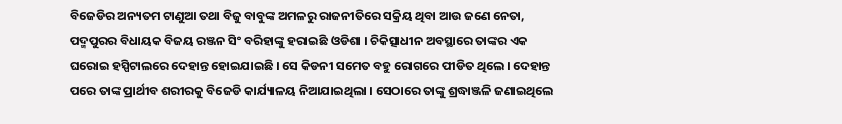ବିଜେଡିର ଅନ୍ୟତମ ଟାଣୁଆ ତଥା ବିଜୁ ବାବୁଙ୍କ ଅମଳରୁ ରାଜନୀତିରେ ସକ୍ରିୟ ଥିବା ଆଉ ଜଣେ ନେତା, ପଦ୍ମପୁରର ବିଧାୟକ ବିଜୟ ରଞ୍ଜନ ସିଂ ବରିହାଙ୍କୁ ହରାଇଛି ଓଡିଶା । ଚିକିତ୍ସାଧୀନ ଅବସ୍ଥାରେ ତାଙ୍କର ଏକ ଘରୋଇ ହସ୍ପିଟାଲରେ ଦେହାନ୍ତ ହୋଇଯାଇଛି । ସେ କିଡନୀ ସମେତ ବହୁ ରୋଗରେ ପୀଡିତ ଥିଲେ । ଦେହାନ୍ତ ପରେ ତାଙ୍କ ପ୍ରାର୍ଥୀବ ଶରୀରକୁ ବିଜେଡି କାର୍ଯ୍ୟାଳୟ ନିଆଯାଇଥିଲା । ସେଠାରେ ତାଙ୍କୁ ଶ୍ରଦ୍ଧାଞ୍ଜଳି ଜଣାଇଥିଲେ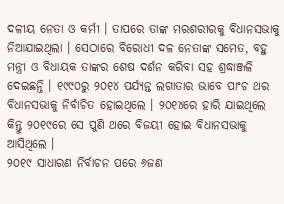ଦଳୀୟ ନେତା ଓ କର୍ମୀ । ତାପରେ ତାଙ୍କ ମରଶରୀରକୁ ବିଧାନସଭାକୁ ନିଆଯାଇଥିଲା । ସେଠାରେ ବିରୋଧୀ ଦଳ ନେତାଙ୍କ ସମେତ, ବହୁ ମନ୍ତ୍ରୀ ଓ ବିଧାୟକ ତାଙ୍କର ଶେଷ ଦର୍ଶନ କରିବା ସହ ଶ୍ରଦ୍ଧାଞ୍ଜଳି ଦେଇଛନ୍ତି । ୧୯୯୦ରୁ ୨୦୧୪ ପର୍ଯ୍ୟନ୍ତ ଲଗାତାର ଭାବେ ପାଂଚ ଥର ବିଧାନସଭାକୁ ନିର୍ବାଚିତ ହୋଇଥିଲେ । ୨୦୧୪ରେ ହାରି ଯାଇଥିଲେ କିନ୍ତୁ ୨୦୧୯ରେ ସେ ପୁଣି ଥରେ ବିଜୟୀ ହୋଇ ବିଧାନସଭାକୁ ଆସିଥିଲେ ।
୨୦୧୯ ସାଧାରଣ ନିର୍ବାଚନ ପରେ ୬ଜଣ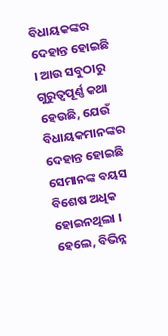ବିଧାୟକଙ୍କର ଦେହାନ୍ତ ହୋଇଛି । ଆଉ ସବୁଠାରୁ ଗୁରୁତ୍ୱପୂର୍ଣ୍ଣ କଥା ହେଉଛି, ଯେଉଁ ବିଧାୟକମାନଙ୍କର ଦେହାନ୍ତ ହୋଇଛି ସେମାନଙ୍କ ବୟସ ବିଶେଷ ଅଧିକ ହୋଇନଥିଲା । ହେଲେ, ବିଭିନ୍ନ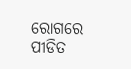ରୋଗରେ ପୀଡିତ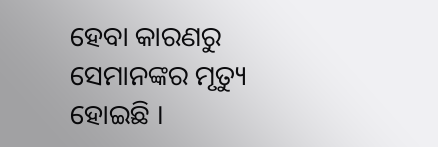ହେବା କାରଣରୁ ସେମାନଙ୍କର ମୃତ୍ୟୁ ହୋଇଛି ।